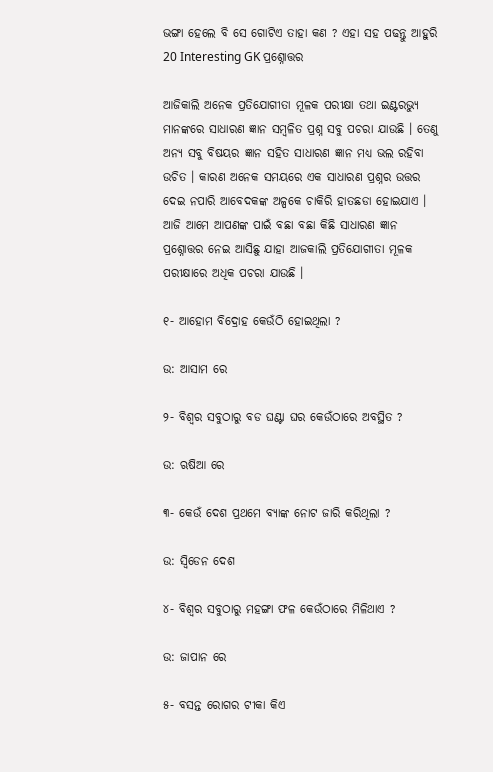ଭଙ୍ଗା ହେଲେ ବି ସେ ଗୋଟିଏ ତାହା କଣ ? ଏହା ସହ ପଢନ୍ତୁ ଆହୁରି 20 Interesting GK ପ୍ରଶ୍ନୋତ୍ତର

ଆଜିକାଲି ଅନେକ ପ୍ରତିଯୋଗୀତା ମୂଳକ ପରୀକ୍ଷା ତଥା ଇଣ୍ଟରଭ୍ୟୁ ମାନଙ୍କରେ ସାଧାରଣ ଜ୍ଞାନ ସମ୍ବଳିତ ପ୍ରଶ୍ନ ସବୁ ପଚରା ଯାଉଛି । ତେଣୁ ଅନ୍ୟ ସବୁ ବିଷୟର ଜ୍ଞାନ ସହିତ ସାଧାରଣ ଜ୍ଞାନ ମଧ୍ୟ ଭଲ ରହିବା ଉଚିତ । କାରଣ ଅନେକ ସମୟରେ ଏକ ସାଧାରଣ ପ୍ରଶ୍ନର ଉତ୍ତର ଦେଇ ନପାରି ଆବେଦକଙ୍କ ଅଳ୍ପକେ ଚାକିରି ହାତଛଡା ହୋଇଯାଏ । ଆଜି ଆମେ ଆପଣଙ୍କ ପାଇଁ ବଛା ବଛା କିଛି ସାଧାରଣ ଜ୍ଞାନ ପ୍ରଶ୍ନୋତ୍ତର ନେଇ ଆସିଛୁ ଯାହା ଆଜକାଲି ପ୍ରତିଯୋଗୀତା ମୂଳକ ପରୀକ୍ଷାରେ ଅଧିକ ପଚରା ଯାଉଛି ।

୧- ଆହୋମ ବିଦ୍ରୋହ କେଉଁଠି ହୋଇଥିଲା ?

ଉ: ଆସାମ ରେ

୨- ବିଶ୍ଵର ସବୁଠାରୁ ବଡ ଘଣ୍ଟା ଘର କେଉଁଠାରେ ଅବସ୍ଥିତ ?

ଉ: ଋଷିଆ ରେ

୩- କେଉଁ ଦେଶ ପ୍ରଥମେ ବ୍ଯାଙ୍କ ନୋଟ ଜାରି କରିଥିଲା ?

ଉ: ସ୍ଵିଡେନ ଦେଶ

୪- ବିଶ୍ଵର ସବୁଠାରୁ ମହଙ୍ଗା ଫଳ କେଉଁଠାରେ ମିଳିଥାଏ ?

ଉ: ଜାପାନ ରେ

୫- ବସନ୍ତ ରୋଗର ଟୀକା କିଏ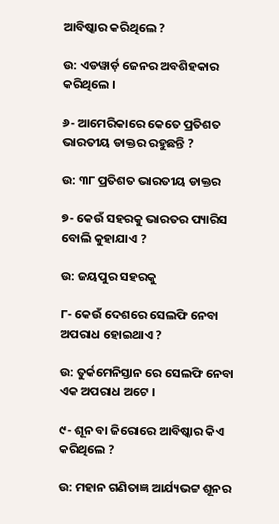ଆବିଷ୍କାର କରିଥିଲେ ?

ଉ: ଏଡୱାର୍ଡ଼ ଜେନର ଅବଶିହକାର କରିଥିଲେ ।

୬- ଆମେରିକାରେ କେତେ ପ୍ରତିଶତ ଭାରତୀୟ ଡାକ୍ତର ରହୁଛନ୍ତି ?

ଉ: ୩୮ ପ୍ରତିଶତ ଭାରତୀୟ ଡାକ୍ତର

୭- କେଉଁ ସହରକୁ ଭାରତର ପ୍ୟାରିସ ବୋଲି କୁହାଯାଏ ?

ଉ: ଜୟପୁର ସହରକୁ

୮- କେଉଁ ଦେଶରେ ସେଲଫି ନେବା ଅପରାଧ ହୋଇଥାଏ ?

ଉ: ତୁର୍କମେନିସ୍ତାନ ରେ ସେଲଫି ନେବା ଏକ ଅପରାଧ ଅଟେ ।

୯- ଶୂନ ବା ଜିରୋରେ ଆବିଷ୍କାର କିଏ କରିଥିଲେ ?

ଉ: ମହାନ ଗଣିତାଜ୍ଞ ଆର୍ଯ୍ୟଭଟ୍ଟ ଶୂନର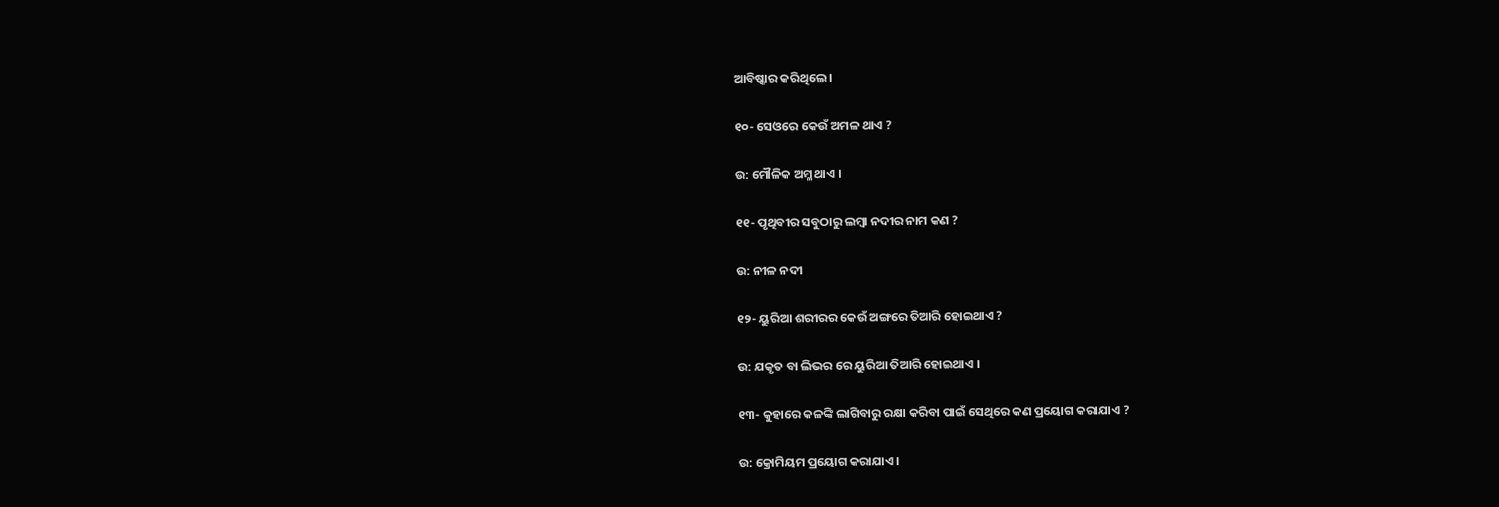ଆବିଷ୍କାର କରିଥିଲେ ।

୧୦- ସେଓରେ କେଉଁ ଅମଳ ଥାଏ ?

ଉ: ମୌଳିକ ଅମ୍ଳ ଥାଏ ।

୧୧- ପୃଥିବୀର ସବୁଠାରୁ ଲମ୍ବା ନଦୀର ନାମ କଣ ?

ଉ: ନୀଳ ନଦୀ

୧୨- ୟୁରିଆ ଶରୀରର କେଉଁ ଅଙ୍ଗରେ ତିଆରି ହୋଇଥାଏ ?

ଉ: ଯକୃତ ବା ଲିଭର ରେ ୟୁରିଆ ତିଆରି ହୋଇଥାଏ ।

୧୩- କୁହାରେ କଳଙ୍କି ଲାଗିବାରୁ ରକ୍ଷା କରିବା ପାଇଁ ସେଥିରେ କଣ ପ୍ରୟୋଗ କରାଯାଏ ?

ଉ: କ୍ରୋମିୟମ ପ୍ରୟୋଗ କରାଯାଏ ।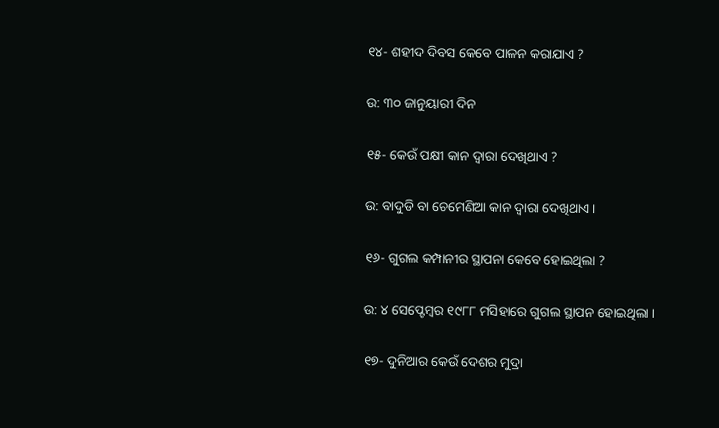୧୪- ଶହୀଦ ଦିବସ କେବେ ପାଳନ କରାଯାଏ ?

ଉ: ୩୦ ଜାନୁୟାରୀ ଦିନ

୧୫- କେଉଁ ପକ୍ଷୀ କାନ ଦ୍ଵାରା ଦେଖିଥାଏ ?

ଉ: ବାଦୁଡି ବା ଚେମେଣିଆ କାନ ଦ୍ଵାରା ଦେଖିଥାଏ ।

୧୬- ଗୁଗଲ କମ୍ପାନୀର ସ୍ଥାପନା କେବେ ହୋଇଥିଲା ?

ଉ: ୪ ସେପ୍ଟେମ୍ବର ୧୯୮୮ ମସିହାରେ ଗୁଗଲ ସ୍ଥାପନ ହୋଇଥିଲା ।

୧୭- ଦୁନିଆର କେଉଁ ଦେଶର ମୁଦ୍ରା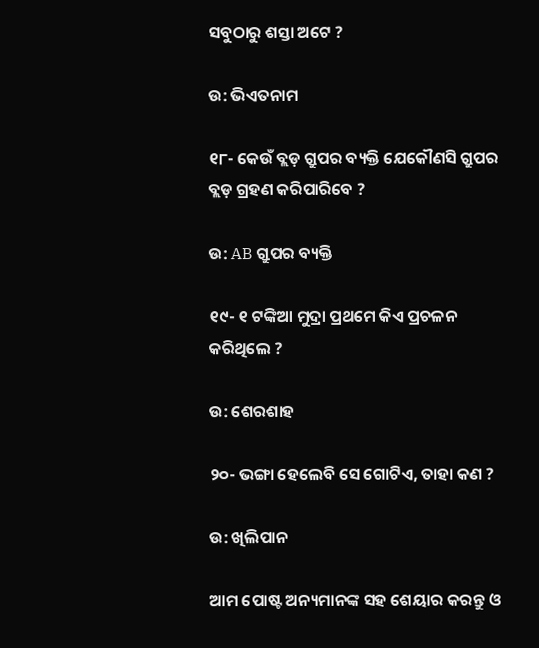ସବୁଠାରୁ ଶସ୍ତା ଅଟେ ?

ଉ: ଭିଏତନାମ

୧୮- କେଉଁ ବ୍ଲଡ଼ ଗ୍ରୁପର ବ୍ୟକ୍ତି ଯେକୌଣସି ଗ୍ରୁପର ବ୍ଲଡ଼ ଗ୍ରହଣ କରିପାରିବେ ?

ଉ: AB ଗ୍ରୁପର ବ୍ୟକ୍ତି

୧୯- ୧ ଟଙ୍କିଆ ମୁଦ୍ରା ପ୍ରଥମେ କିଏ ପ୍ରଚଳନ କରିଥିଲେ ?

ଉ: ଶେରଶାହ

୨୦- ଭଙ୍ଗା ହେଲେବି ସେ ଗୋଟିଏ, ତାହା କଣ ?

ଉ: ଖିଲିପାନ

ଆମ ପୋଷ୍ଟ ଅନ୍ୟମାନଙ୍କ ସହ ଶେୟାର କରନ୍ତୁ ଓ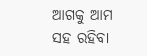ଆଗକୁ ଆମ ସହ ରହିବା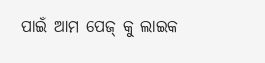ପାଇଁ ଆମ ପେଜ୍ କୁ ଲାଇକ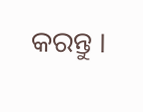କରନ୍ତୁ ।